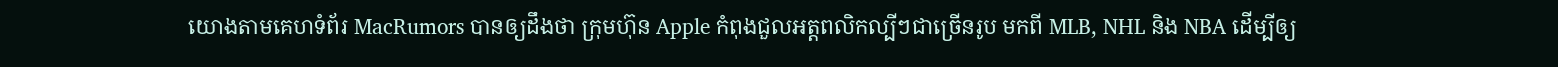យោងតាមគេហទំព័រ MacRumors បានឲ្យដឹងថា ក្រុមហ៊ុន Apple កំពុងជួលអត្តពលិកល្បីៗជាច្រើនរូប មកពី MLB, NHL និង NBA ដើម្បីឲ្យ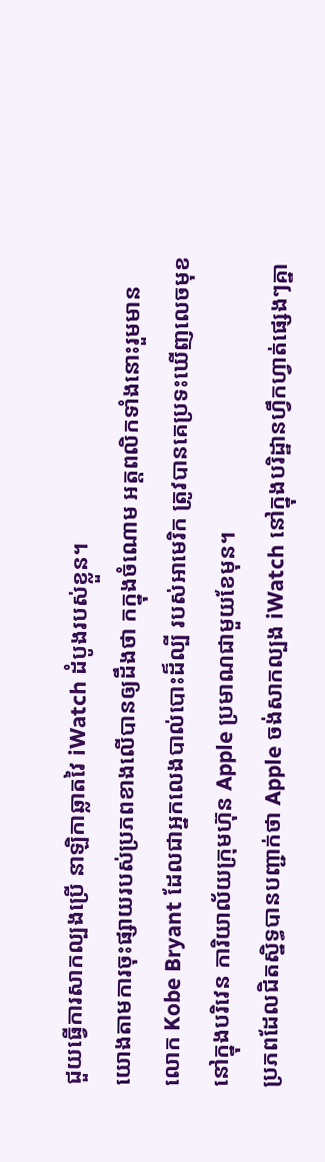ជួយធ្វើការសាកល្បងប្រើ នាឡិកាឆ្លាតវៃ iWatch ដំបូងរបស់ខ្លួន។
យោងតាមការចុះផ្សាយរបស់ប្រភពខាងលើបានឲ្យដឹងថា កក្នុងចំណោម អត្តពលិកទាំងនោះរួមមាន លោក Kobe Bryant ដែលជាអ្នកលេងបាល់បោះដ៏ល្បី របស់អាមេរិក ត្រូវបានគេប្រទះឃើញលេចមុខ នៅក្នុងបរិវេន ការិយាល័យក្រុមហ៊ុន Apple ប្រមាណជាមួយខែមុន។
ប្រភពដែលជិតស្និទ្ធបានបញ្ជាក់ថា Apple ចង់សាកល្បង iWatch នៅក្នុងបរិដ្ឋានហ្វឹកហ្វាត់ផ្សេងៗគ្នា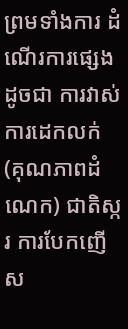ព្រមទាំងការ ដំណើរការផ្សេង ដូចជា ការវាស់ការដេកលក់ (គុណភាពដំណេក) ជាតិស្ករ ការបែកញើស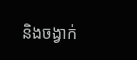និងចង្វាក់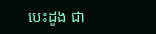បេះដូង ជា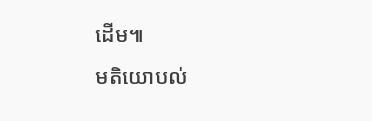ដើម៕
មតិយោបល់